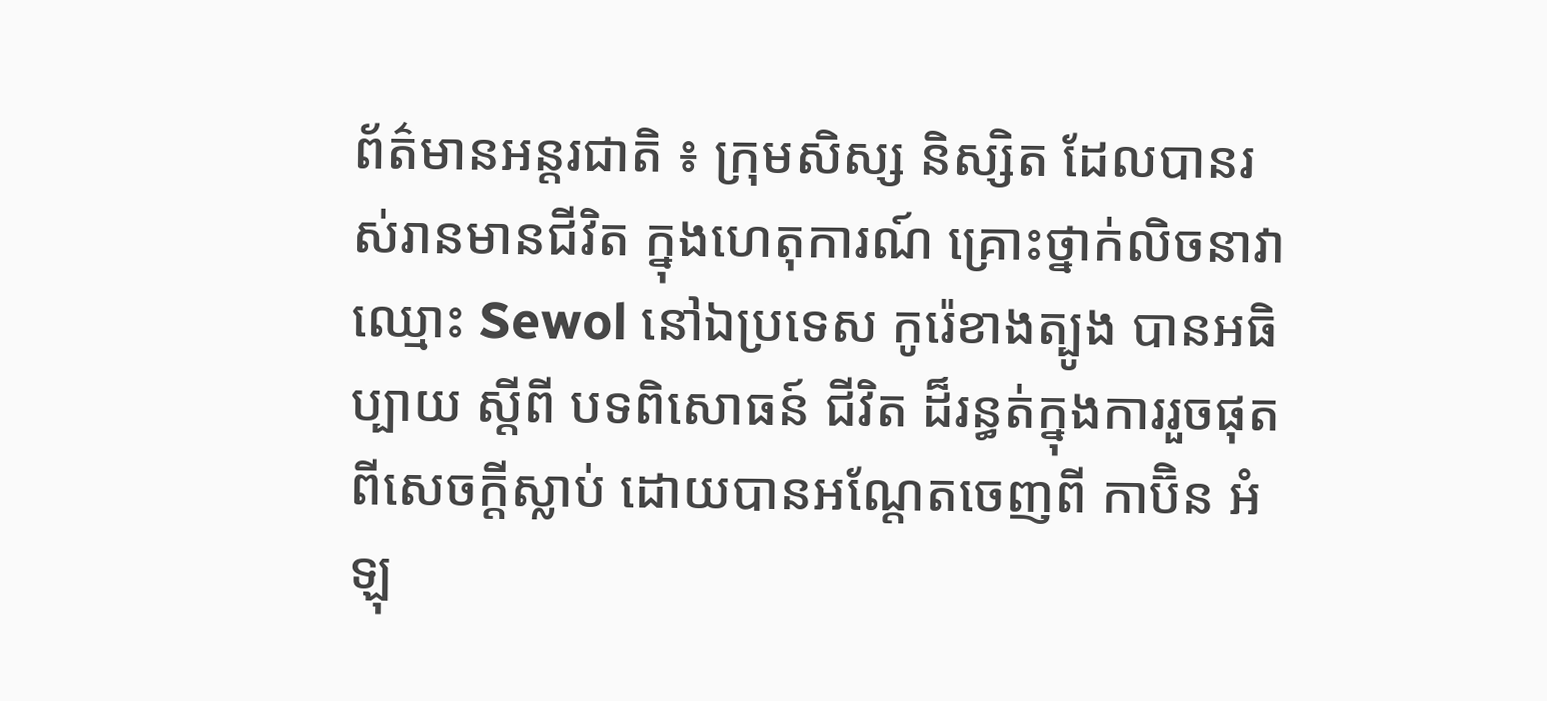ព័ត៌មានអន្តរជាតិ ៖ ក្រុមសិស្ស និស្សិត ដែលបានរស់រានមានជីវិត ក្នុងហេតុការណ៍ គ្រោះថ្នាក់លិចនាវា ឈ្មោះ Sewol នៅឯប្រទេស កូរ៉េខាងត្បូង បានអធិប្បាយ ស្តីពី បទពិសោធន៍ ជីវិត ដ៏រន្ធត់ក្នុងការរួចផុត ពីសេចក្តីស្លាប់ ដោយបានអណ្តែតចេញពី កាប៊ិន អំឡុ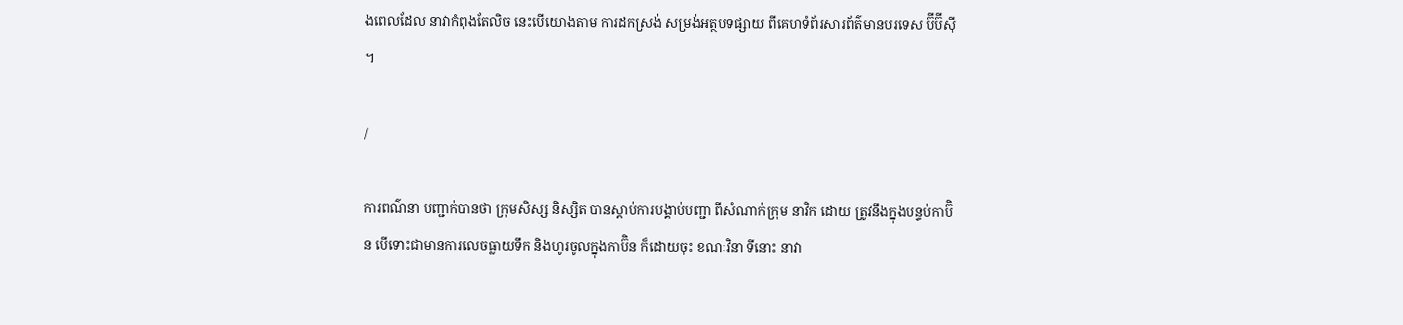ងពេលដែល នាវាកំពុងតែលិច នេះបើយោងតាម ការដកស្រង់ សម្រង់អត្ថបទផ្សាយ ពីគេហទំព័រសារព័ត៌មានបរទេស ប៊ីប៊ីស៊ី ។

/

ការពណ៌នា បញ្ជាក់បានថា ក្រុមសិស្ស និស្សិត បានស្តាប់ការបង្គាប់បញ្ជា ពីសំណាក់ក្រុម នាវិក ដោយ ត្រូវនឹងក្នុងបន្ទប់កាប៊ិន បើទោះជាមានការលេចធ្លាយទឹក និងហូរចូលក្នុងកាប៊ិន ក៏ដោយចុះ ខណៈវិនា ទីនោះ នាវា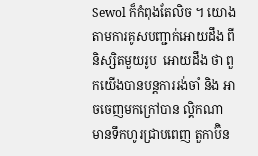Sewol ក៏កំពុងតែលិច ។ យោងតាមការគូសបញ្ជាក់អោយដឹង ពីនិស្សិតមួយរូប  អោយដឹង ថា ពួកយើងបានបន្តការរង់ចាំ និង អាចចេញមកក្រៅបាន ល្គិកណា មានទឹកហូរជ្រាបពេញ តួកាប៊ិន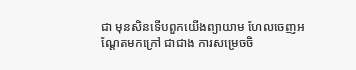ជា មុនសិនទើបពួកយើងព្យាយាម ហែលចេញអណ្តែតមកក្រៅ ជាជាង ការសម្រេចចិ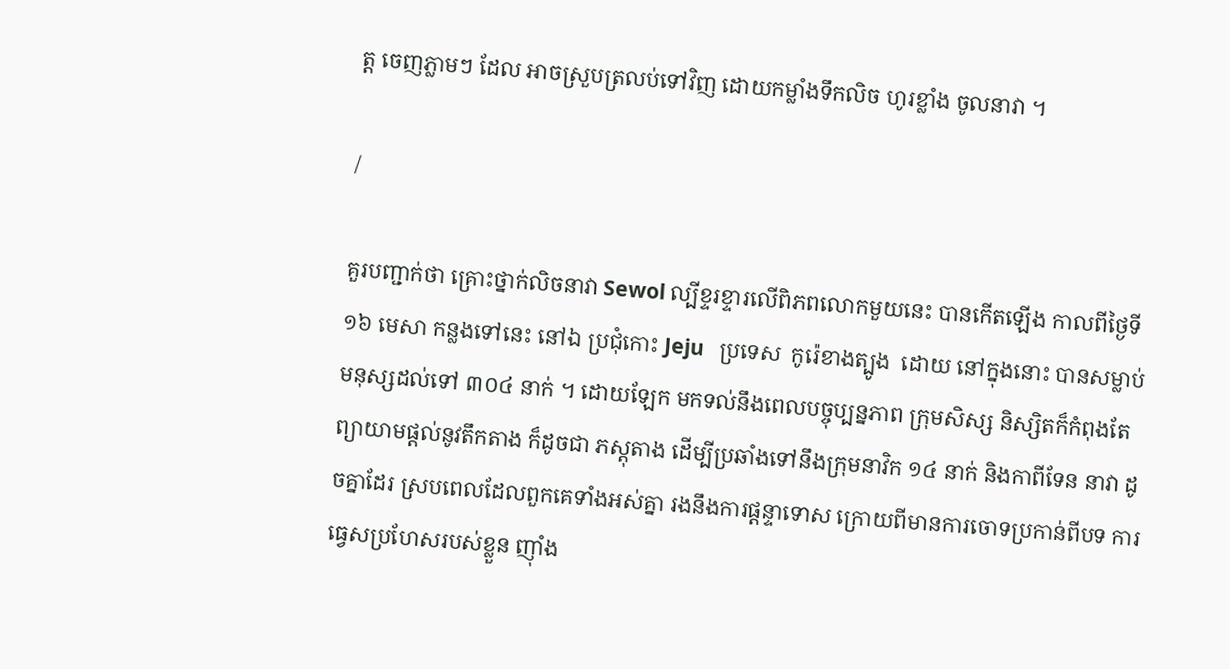ត្ត ចេញភ្លាមៗ ដែល អាចស្រួបត្រលប់ទៅវិញ ដោយកម្លាំងទឹកលិច ហូរខ្លាំង ចូលនាវា ។

/

គួរបញ្ជាក់ថា គ្រោះថ្នាក់លិចនាវា Sewol ល្បីខ្ទរខ្ទារលើពិភពលោកមួយនេះ បានកើតឡើង កាលពីថ្ងៃទី ១៦ មេសា កន្លងទៅនេះ នៅឯ ប្រជុំកោះ Jeju   ប្រទេស  កូរ៉េខាងត្បូង  ដោយ នៅក្នុងនោះ បានសម្លាប់ មនុស្សដល់ទៅ ៣០៤ នាក់ ។ ដោយឡែក មកទល់នឹងពេលបច្ចុប្បន្នភាព ក្រុមសិស្ស និស្សិតក៏កំពុងតែ ព្យាយាមផ្តល់នូវតឹកតាង ក៏ដូចជា ភស្តុតាង ដើម្បីប្រឆាំងទៅនឹងក្រុមនាវិក ១៤ នាក់ និងកាពីទែន នាវា ដូចគ្នាដែរ ស្របពេលដែលពួកគេទាំងអស់គ្នា រងនឹងការផ្តន្ទាទោស ក្រោយពីមានការចោទប្រកាន់ពីបទ ការធ្វេសប្រហែសរបស់ខ្លួន ញ៉ាំង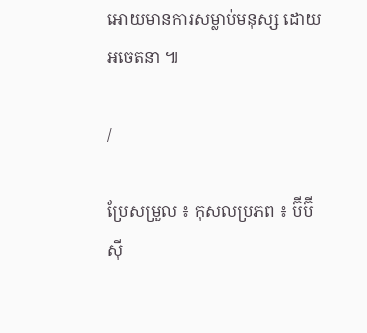អោយមានការសម្លាប់មនុស្ស ដោយអចេតនា ៕

/

ប្រែសម្រួល ៖ កុសលប្រភព ៖ ប៊ីប៊ីស៊ី